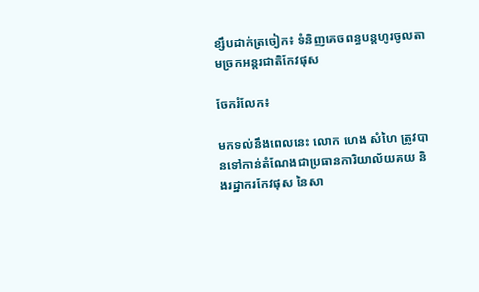ខ្សឹបដាក់ត្រចៀក៖ ទំនិញគេចពន្ធបន្តហូរចូលតាមច្រកអន្តរជាតិកែវផុស

ចែករំលែក៖

មកទល់នឹងពេលនេះ លោក ហេង សំហៃ ត្រូវបានទៅកាន់តំណែងជាប្រធានការិយាល័យគយ និងរដ្ឋាករកែវផុស នៃសា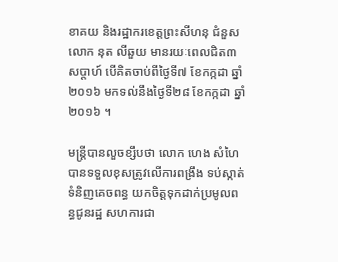ខាគយ និងរដ្ឋាករខេត្តព្រះសីហនុ ជំនួសលោក នុត លីឆួយ មានរយៈពេលជិត៣សប្តាហ៍ បើគិតចាប់ពីថ្ងៃទី៧ ខែកក្កដា ឆ្នាំ២០១៦ មកទល់នឹងថ្ងៃទី២៨ ខែកក្កដា ឆ្នាំ២០១៦ ។

មន្ត្រីបានលួចខ្សឹបថា លោក ហេង សំហៃ បានទទួលខុសត្រូវលើការពង្រឹង ទប់ស្កាត់ទំនិញគេចពន្ធ យកចិត្តទុកដាក់ប្រមូលពន្ធជូនរដ្ឋ សហការជា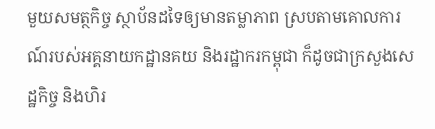មួយសមត្ថកិច្ច ស្ថាប័នដទៃឲ្យមានតម្លាភាព ស្របតាមគោលការណ៍របស់អគ្គនាយកដ្ឋានគយ និងរដ្ឋាករកម្ពុជា ក៏ដូចជាក្រសួងសេដ្ឋកិច្ច និងហិរ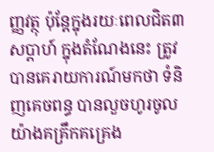ញ្ញវត្ថុ ប៉ុន្តែក្នុងរយៈពេលជិត៣សប្តាហ៍ ក្នុងតំណែងនេះ ត្រូវបានគេរាយការណ៍មកថា ទំនិញគេចពន្ធ បានលួចហូរចូលយ៉ាងគគ្រឹកគគ្រេង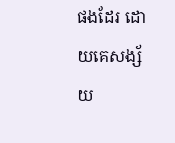ផងដែរ ដោយគេសង្ស័យ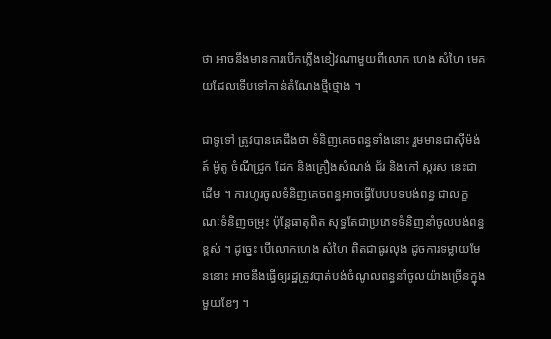ថា អាចនឹងមានការបើកភ្លើងខៀវណាមួយពីលោក ហេង សំហៃ មេគយដែលទើបទៅកាន់តំណែងថ្មីថ្មោង ។

ជាទូទៅ ត្រូវបានគេដឹងថា ទំនិញគេចពន្ធទាំងនោះ រួមមានជាស៊ីម៉ង់ត៍ ម៉ូតូ ចំណីជ្រូក ដែក និងគ្រឿងសំណង់ ជ័រ និងកៅ ស្ករស នេះជាដើម ។ ការហូរចូលទំនិញគេចពន្ធអាចធ្វើបែបបទបង់ពន្ធ ជាលក្ខណៈទំនិញចម្រុះ ប៉ុន្តែធាតុពិត សុទ្ធតែជាប្រភេទទំនិញនាំចូលបង់ពន្ធខ្ពស់ ។ ដូច្នេះ បើលោកហេង សំហៃ ពិតជាធូរលុង ដូចការទម្លាយមែននោះ អាចនឹងធ្វើឲ្យរដ្ឋត្រូវបាត់បង់ចំណូលពន្ធនាំចូលយ៉ាងច្រើនក្នុងមួយខែៗ ។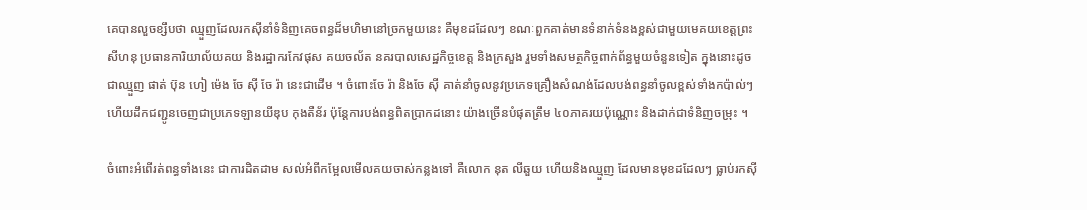គេបានលួចខ្សឹបថា ឈ្មួញដែលរកស៊ីនាំទំនិញគេចពន្ធដ៏មហិមានៅច្រកមួយនេះ គឺមុខដដែលៗ ខណៈពួកគាត់មានទំនាក់ទំនងខ្ពស់ជាមួយមេគយខេត្តព្រះសីហនុ ប្រធានការិយាល័យគយ និងរដ្ឋាករកែវផុស គយចល័ត នគរបាលសេដ្ឋកិច្ចខេត្ត និងក្រសួង រួមទាំងសមត្ថកិច្ចពាក់ព័ន្ធមួយចំនួនទៀត ក្នុងនោះដូចជាឈ្មួញ ផាត់ ប៊ុន ហៀ ម៉េង ចែ ស៊ី ចែ រ៉ា នេះជាដើម ។ ចំពោះចែ រ៉ា និងចែ ស៊ី គាត់នាំចូលនូវប្រភេទគ្រឿងសំណង់ដែលបង់ពន្ធនាំចូលខ្ពស់ទាំងកប៉ាល់ៗ ហើយដឹកជញ្ជូនចេញជាប្រភេទឡានយីឌុប កុងតឺន័រ ប៉ុន្តែការបង់ពន្ធពិតប្រាកដនោះ យ៉ាងច្រើនបំផុតត្រឹម ៤០ភាគរយប៉ុណ្ណោះ និងដាក់ជាទំនិញចម្រុះ ។

ចំពោះអំពើរត់ពន្ធទាំងនេះ ជាការដិតដាម សល់អំពីកម្អែលមើលគយចាស់កន្លងទៅ គឺលោក នុត លីឆួយ ហើយនិងឈ្មួញ ដែលមានមុខដដែលៗ ធ្លាប់រកស៊ី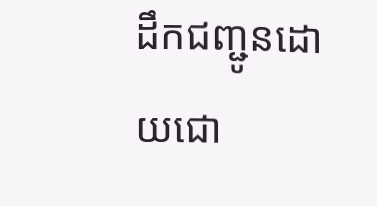ដឹកជញ្ជូនដោយជោ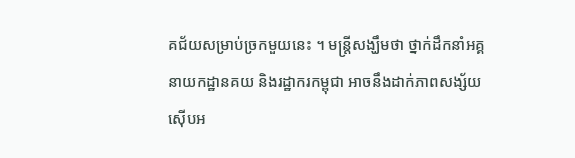គជ័យសម្រាប់ច្រកមួយនេះ ។ មន្ត្រីសង្ឃឹមថា ថ្នាក់ដឹកនាំអគ្គនាយកដ្ឋានគយ និងរដ្ឋាករកម្ពុជា អាចនឹងដាក់ភាពសង្ស័យ ស៊ើបអ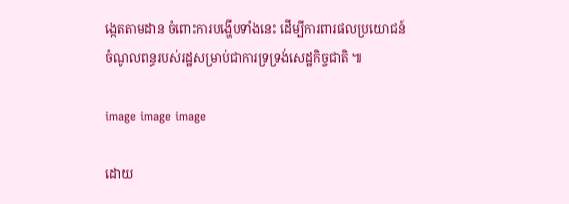ង្កេតតាមដាន ចំពោះការបង្ហើបទាំងនេះ ដើម្បីការពារផលប្រយោជន៍ចំណូលពន្ធរបស់រដ្ឋសម្រាប់ជាការទ្រទ្រង់សេដ្ឋកិច្ចជាតិ ៕

image image image

ដោយ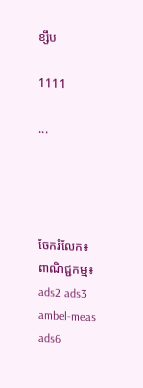ខ្សឹប

1111

...




ចែករំលែក៖
ពាណិជ្ជកម្ម៖
ads2 ads3 ambel-meas ads6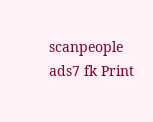scanpeople ads7 fk Print